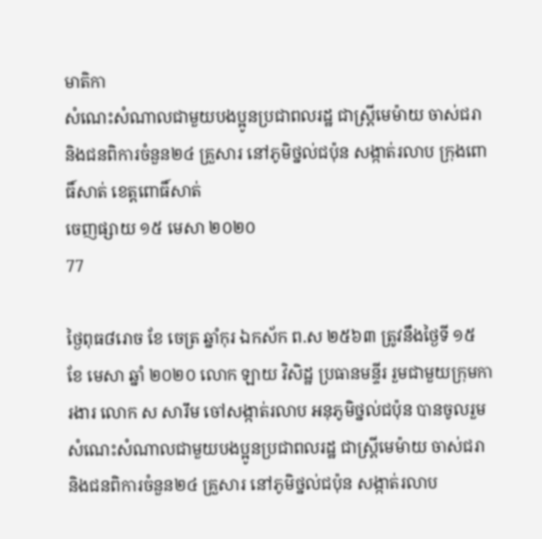មាតិកា
សំណេះសំណាលជាមួយបងប្អូនប្រជាពលរដ្ឋ ជាស្រ្តីមេម៉ាយ ចាស់ជរា និងជនពិការចំនួន២៤ គ្រួសារ នៅភូមិថ្នល់ជប៉ុន សង្កាត់រលាប ក្រុងពោធិ៍សាត់ ខេត្តពោធិ៍សាត់
ចេញផ្សាយ ១៥ មេសា ២០២០
77

ថ្ងៃពុធ៨រោច ខែ ចេត្រ ឆ្នាំកុរ ឯកស័ក ព.ស ២៥៦៣ ត្រូវនឹងថ្ងៃទី ១៥ ខែ មេសា ឆ្នាំ ២០២០ លោក ឡាយ វិសិដ្ឋ ប្រធានមន្ទីរ រួមជាមួយក្រុមការងារ លោក ស សារឹម ចៅសង្កាត់រលាប អនុភូមិថ្នល់ជប៉ុន បានចូលរួមសំណេះសំណាលជាមួយបងប្អូនប្រជាពលរដ្ឋ ជាស្រ្តីមេម៉ាយ ចាស់ជរា និងជនពិការចំនួន២៤ គ្រួសារ នៅភូមិថ្នល់ជប៉ុន សង្កាត់រលាប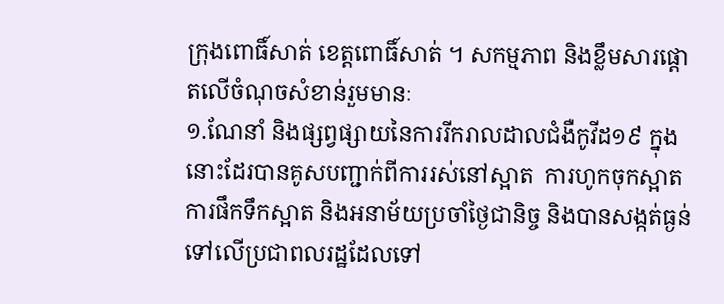ក្រុងពោធិ៍សាត់ ខេត្តពោធិ៍សាត់ ។ សកម្មភាព និងខ្លឹមសារផ្តោតលើចំណុចសំខាន់រួមមានៈ
១.ណែនាំ និងផ្សព្វផ្សាយនៃការរីករាលដាលជំងឺកូវីដ១៩ ក្នុងនោះដែរបានគូសបញ្ជាក់ពីការរស់នៅស្អាត  ការហូកចុកស្អាត ការផឹកទឹកស្អាត និងអនាម័យប្រចាំថ្ងៃជានិច្ច និងបានសង្កត់ធ្ងន់ទៅលើប្រជាពលរដ្ឋដែលទៅ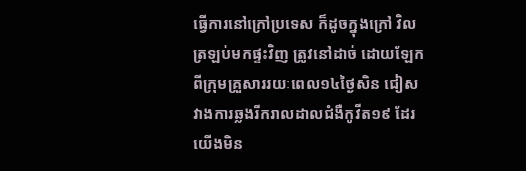ធ្វើការនៅក្រៅប្រទេស ក៏ដូចក្នុងក្រៅ វិលត្រឡប់មកផ្ទះវិញ ត្រូវនៅដាច់ ដោយឡែកពីក្រុមគ្រួសាររយៈពេល១៤ថ្ងៃសិន ជៀសវាងការឆ្លងរីករាលដាលជំងឺកូវីត១៩ ដែរ យើងមិន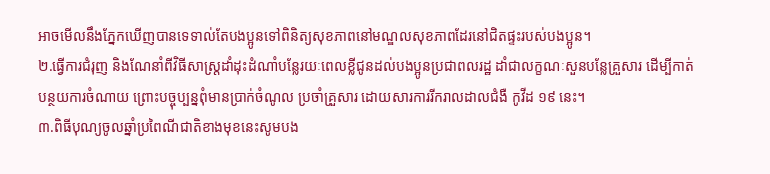អាចមើលនឹងភ្នែកឃើញបានទេទាល់តែបងប្អូនទៅពិនិត្យសុខភាពនៅមណ្ឌលសុខភាពដែរនៅជិតផ្ទះរបស់បងប្អូន។
២.ធ្វើការជំរុញ និងណែនាំពីវិធីសាស្រ្តដាំដុះដំណាំបន្លែរយៈពេលខ្លីជូនដល់បងប្អូនប្រជាពលរដ្ឋ ដាំជាលក្ខណៈសួនបន្លែគ្រួសារ ដើម្បីកាត់បន្ថយការចំណាយ ព្រោះបច្ចុប្បន្នពុំមានប្រាក់ចំណូល ប្រចាំគ្រួសារ ដោយសារការរីករាលដាលជំងឺ កូវីដ ១៩ នេះ។
៣.ពិធីបុណ្យចូលឆ្នាំប្រពៃណីជាតិខាងមុខនេះសូមបង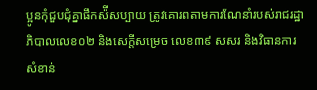ប្អូនកុំជួបជុំគ្នាផឹកស៉ីសប្បាយ ត្រូវគោរពតាមការណែនាំរបស់រាជរដ្ឋាភិបាលលេខ០២ និងសេក្តីសម្រេច លេខ៣៩ សសរ និងវិធានការ សំខាន់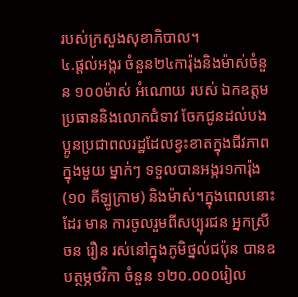របស់ក្រសួងសុខាភិបាល។
៤.ផ្តល់អង្ករ ចំនួន២៤ការ៉ុងនិងម៉ាស់ចំនួន ១០០ម៉ាស់ អំណោយ របស់ ឯកឧត្តមប្រធាននិងលោកជំទាវ ចែកជូនដល់បងប្អូនប្រជាពលរដ្ឋដែលខ្វះខាតក្នុងជីវភាព ក្នុងមួយ ម្នាក់ៗ ទទួលបានអង្ករ១ការ៉ុង (១០ គីឡូក្រាម) និងម៉ាស់។ក្នុងពេលនោះដែរ មាន ការចូលរួមពីសប្បុរជន អ្នកស្រី ចន រឿន រស់នៅក្នុងភូមិថ្នល់ជប៉ុន បានឧបត្ថម្ភថវិកា ចំនួន ១២០.០០០រៀល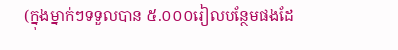(ក្នុងម្នាក់ៗទទួលបាន ៥.០០០រៀលបន្ថែមផងដែ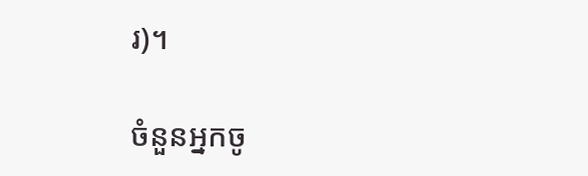រ)។

ចំនួនអ្នកចូ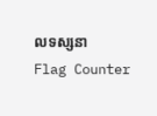លទស្សនា
Flag Counter